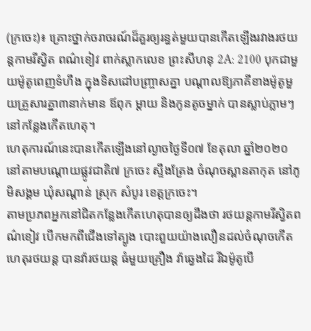(ក្រចេះ)៖ គ្រោះថ្នាក់ចរាចរណ៍ដ៏គួរឲ្យរន្ធត់មួយបានកើតឡើងរវាងរថយន្តកាមរីស្វិត ពណ៌ខៀវ ពាក់ស្លាកលេខ ព្រះសីហនុ 2A: 2100 បុកជាមួយម៉ូតូពេញទំហឹង ក្នុងទិសដៅបញ្ច្រាសគ្នា បណ្តាលឱ្យភាគីខាងម៉ូតូមួយគ្រួសារគ្នា៣នាក់មាន ឪពុក ម្ដាយ និងកូនតូចម្នាក់ បានស្លាប់ភ្លាមៗនៅកន្លែងកើតហេតុ។
ហេតុការណ៍នេះបានកើតឡើងនៅល្ងាចថ្ងៃទី០៧ ខែតុលា ឆ្នាំ២០២០ នៅតាមបណ្ដោយផ្លូវជាតិ៧ ក្រចេះ ស្ទឹងត្រែង ចំណុចស្ពានតាកុត នៅភូមិសង្គម ឃុំសណ្ដាន់ ស្រុក សំបូរ ខេត្តក្រចេះ។
តាមប្រភពអ្នកនៅជិតកន្លែងកើតហេតុបានឲ្យដឹងថា រថយន្តកាមរីស្វិតពណ៌ខៀវ បើកមកពីជើងទៅត្បូង បោះពួយយ៉ាងលឿនដល់ចំណុចកើតហេតុរថយន្ត បានវ៉ារថយន្ត ធំមួយគ្រឿង វ៉ាឆេ្វងដៃ រីឯម៉ូតូបើ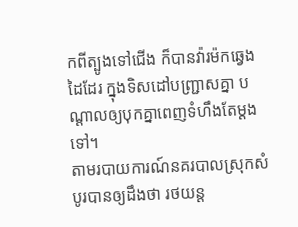កពីត្បូងទៅជើង ក៏បានវ៉ារម៉កឆ្វេងដៃដែរ ក្នុងទិសដៅបញ្ជ្រាសគ្នា បណ្ដាលឲ្យបុកគ្នាពេញទំហឹងតែម្ដងទៅ។
តាមរបាយការណ៍នគរបាលស្រុកសំបូរបានឲ្យដឹងថា រថយន្ដ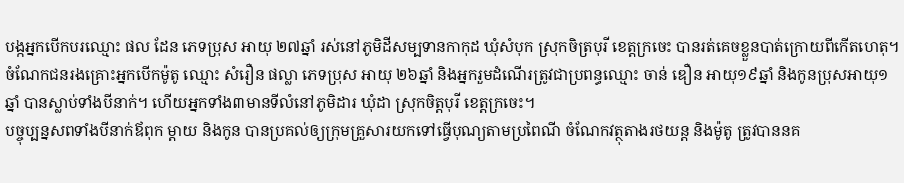បង្កអ្នកបើកបរឈ្មោះ ផល ដែន ភេទប្រុស អាយុ ២៧ឆ្នាំ រស់នៅភូមិដីសម្បទានកាកុដ ឃុំសំបុក ស្រុកចិត្របុរី ខេត្តក្រចេះ បានរត់គេចខ្លួនបាត់ក្រោយពីកើតហេតុ។
ចំណែកជនរងគ្រោះអ្នកបើកម៉ូតូ ឈ្មោះ សំរឿន ផល្លា ភេទប្រុស អាយុ ២៦ឆ្នាំ និងអ្នករួមដំណើរត្រូវជាប្រពន្ធឈ្មោះ ចាន់ ឌឿន អាយុ១៩ឆ្នាំ និងកូនប្រុសអាយុ១ឆ្នាំ បានស្លាប់ទាំងបីនាក់។ ហើយអ្នកទាំង៣មានទីលំនៅភូមិដារ ឃុំដា ស្រុកចិត្តបុរី ខេត្តក្រចេះ។
បច្ចុប្បន្នសពទាំងបីនាក់ឪពុក ម្ដាយ និងកូន បានប្រគល់ឲ្យក្រុមគ្រួសារយកទៅធ្វើបុណ្យតាមប្រពៃណី ចំណែកវត្ថុតាងរថយន្ដ និងម៉ូតូ ត្រូវបាននគ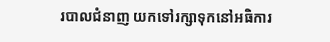របាលជំនាញ យកទៅរក្សាទុកនៅអធិការ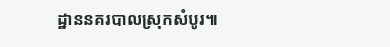ដ្ឋាននគរបាលស្រុកសំបូរ៕